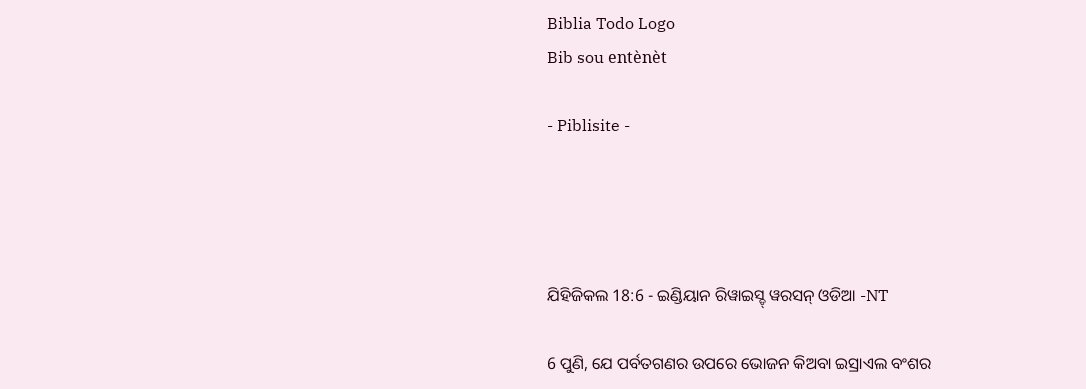Biblia Todo Logo
Bib sou entènèt

- Piblisite -




ଯିହିଜିକଲ 18:6 - ଇଣ୍ଡିୟାନ ରିୱାଇସ୍ଡ୍ ୱରସନ୍ ଓଡିଆ -NT

6 ପୁଣି, ଯେ ପର୍ବତଗଣର ଉପରେ ଭୋଜନ କିଅବା ଇସ୍ରାଏଲ ବଂଶର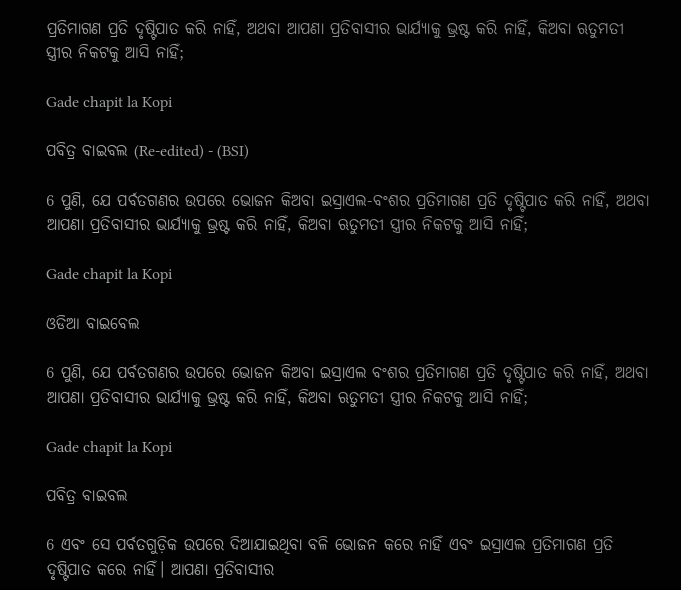ପ୍ରତିମାଗଣ ପ୍ରତି ଦୃଷ୍ଟିପାତ କରି ନାହିଁ, ଅଥବା ଆପଣା ପ୍ରତିବାସୀର ଭାର୍ଯ୍ୟାକୁ ଭ୍ରଷ୍ଟ କରି ନାହିଁ, କିଅବା ଋତୁମତୀ ସ୍ତ୍ରୀର ନିକଟକୁ ଆସି ନାହିଁ;

Gade chapit la Kopi

ପବିତ୍ର ବାଇବଲ (Re-edited) - (BSI)

6 ପୁଣି, ଯେ ପର୍ବତଗଣର ଉପରେ ଭୋଜନ କିଅବା ଇସ୍ରାଏଲ-ବଂଶର ପ୍ରତିମାଗଣ ପ୍ରତି ଦୃଷ୍ଟିପାତ କରି ନାହିଁ, ଅଥବା ଆପଣା ପ୍ରତିବାସୀର ଭାର୍ଯ୍ୟାକୁ ଭ୍ରଷ୍ଟ କରି ନାହିଁ, କିଅବା ଋତୁମତୀ ସ୍ତ୍ରୀର ନିକଟକୁ ଆସି ନାହିଁ;

Gade chapit la Kopi

ଓଡିଆ ବାଇବେଲ

6 ପୁଣି, ଯେ ପର୍ବତଗଣର ଉପରେ ଭୋଜନ କିଅବା ଇସ୍ରାଏଲ ବଂଶର ପ୍ରତିମାଗଣ ପ୍ରତି ଦୃଷ୍ଟିପାତ କରି ନାହିଁ, ଅଥବା ଆପଣା ପ୍ରତିବାସୀର ଭାର୍ଯ୍ୟାକୁ ଭ୍ରଷ୍ଟ କରି ନାହିଁ, କିଅବା ଋତୁମତୀ ସ୍ତ୍ରୀର ନିକଟକୁ ଆସି ନାହିଁ;

Gade chapit la Kopi

ପବିତ୍ର ବାଇବଲ

6 ଏବଂ ସେ ପର୍ବତଗୁଡ଼ିକ ଉପରେ ଦିଆଯାଇଥିବା ବଳି ଭୋଜନ କରେ ନାହିଁ ଏବଂ ଇସ୍ରାଏଲ ପ୍ରତିମାଗଣ ପ୍ରତି ଦୃଷ୍ଟିପାତ କରେ ନାହିଁ। ଆପଣା ପ୍ରତିବାସୀର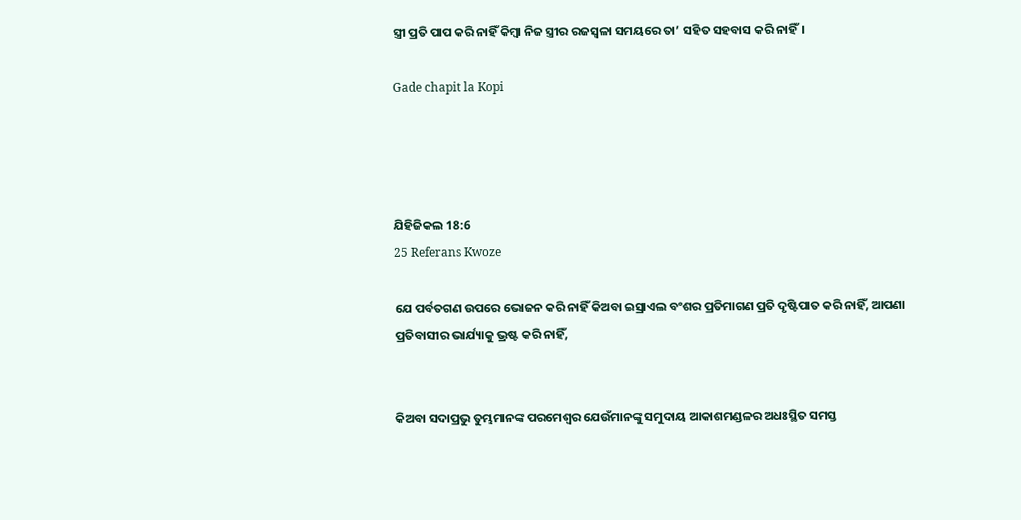ସ୍ତ୍ରୀ ପ୍ରତି ପାପ କରି ନାହିଁ କିମ୍ବା ନିଜ ସ୍ତ୍ରୀର ରଜସ୍ୱଳା ସମୟରେ ତା’ ସହିତ ସହବାସ କରି ନାହିଁ।

Gade chapit la Kopi




ଯିହିଜିକଲ 18:6
25 Referans Kwoze

ଯେ ପର୍ବତଗଣ ଉପରେ ଭୋଜନ କରି ନାହିଁ କିଅବା ଇସ୍ରାଏଲ ବଂଶର ପ୍ରତିମାଗଣ ପ୍ରତି ଦୃଷ୍ଟିପାତ କରି ନାହିଁ, ଆପଣା ପ୍ରତିବାସୀର ଭାର୍ଯ୍ୟାକୁ ଭ୍ରଷ୍ଟ କରି ନାହିଁ,


କିଅବା ସଦାପ୍ରଭୁ ତୁମ୍ଭମାନଙ୍କ ପରମେଶ୍ୱର ଯେଉଁମାନଙ୍କୁ ସମୁଦାୟ ଆକାଶମଣ୍ଡଳର ଅଧଃସ୍ଥିତ ସମସ୍ତ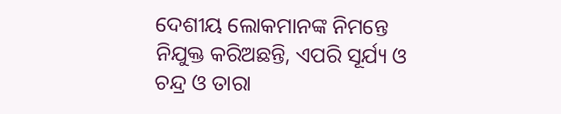ଦେଶୀୟ ଲୋକମାନଙ୍କ ନିମନ୍ତେ ନିଯୁକ୍ତ କରିଅଛନ୍ତି, ଏପରି ସୂର୍ଯ୍ୟ ଓ ଚନ୍ଦ୍ର ଓ ତାରା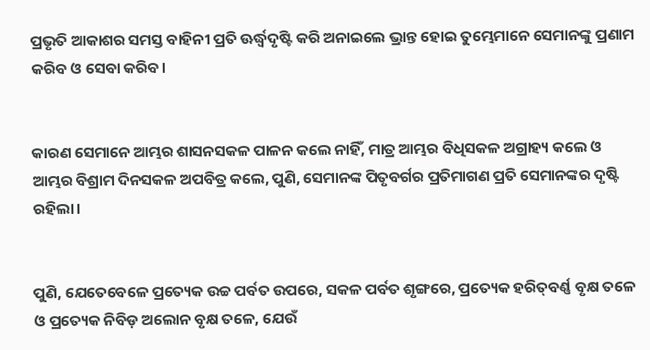ପ୍ରଭୃତି ଆକାଶର ସମସ୍ତ ବାହିନୀ ପ୍ରତି ଊର୍ଦ୍ଧ୍ୱଦୃଷ୍ଟି କରି ଅନାଇଲେ ଭ୍ରାନ୍ତ ହୋଇ ତୁମ୍ଭେମାନେ ସେମାନଙ୍କୁ ପ୍ରଣାମ କରିବ ଓ ସେବା କରିବ।


କାରଣ ସେମାନେ ଆମ୍ଭର ଶାସନସକଳ ପାଳନ କଲେ ନାହିଁ, ମାତ୍ର ଆମ୍ଭର ବିଧିସକଳ ଅଗ୍ରାହ୍ୟ କଲେ ଓ ଆମ୍ଭର ବିଶ୍ରାମ ଦିନସକଳ ଅପବିତ୍ର କଲେ, ପୁଣି, ସେମାନଙ୍କ ପିତୃବର୍ଗର ପ୍ରତିମାଗଣ ପ୍ରତି ସେମାନଙ୍କର ଦୃଷ୍ଟି ରହିଲା।


ପୁଣି, ଯେତେବେଳେ ପ୍ରତ୍ୟେକ ଉଚ୍ଚ ପର୍ବତ ଉପରେ, ସକଳ ପର୍ବତ ଶୃଙ୍ଗରେ, ପ୍ରତ୍ୟେକ ହରିତ୍‍ବର୍ଣ୍ଣ ବୃକ୍ଷ ତଳେ ଓ ପ୍ରତ୍ୟେକ ନିବିଡ଼ ଅଲୋନ ବୃକ୍ଷ ତଳେ, ଯେଉଁ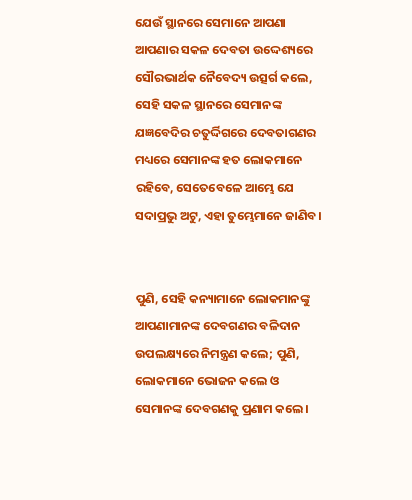ଯେଉଁ ସ୍ଥାନରେ ସେମାନେ ଆପଣା ଆପଣାର ସକଳ ଦେବତା ଉଦ୍ଦେଶ୍ୟରେ ସୌରଭାର୍ଥକ ନୈବେଦ୍ୟ ଉତ୍ସର୍ଗ କଲେ, ସେହି ସକଳ ସ୍ଥାନରେ ସେମାନଙ୍କ ଯଜ୍ଞବେଦିର ଚତୁର୍ଦ୍ଦିଗରେ ଦେବତାଗଣର ମଧ୍ୟରେ ସେମାନଙ୍କ ହତ ଲୋକମାନେ ରହିବେ, ସେତେବେଳେ ଆମ୍ଭେ ଯେ ସଦାପ୍ରଭୁ ଅଟୁ, ଏହା ତୁମ୍ଭେମାନେ ଜାଣିବ।


ପୁଣି, ସେହି କନ୍ୟାମାନେ ଲୋକମାନଙ୍କୁ ଆପଣାମାନଙ୍କ ଦେବଗଣର ବଳିଦାନ ଉପଲକ୍ଷ୍ୟରେ ନିମନ୍ତ୍ରଣ କଲେ; ପୁଣି, ଲୋକମାନେ ଭୋଜନ କଲେ ଓ ସେମାନଙ୍କ ଦେବଗଣକୁ ପ୍ରଣାମ କଲେ।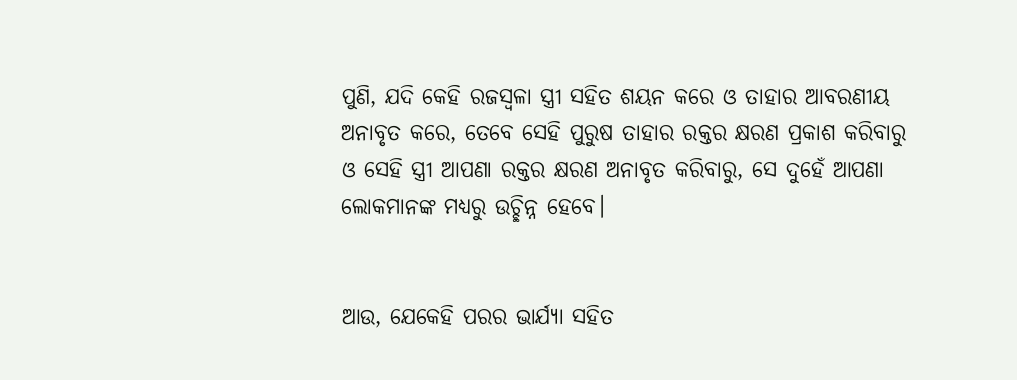ପୁଣି, ଯଦି କେହି ରଜସ୍ୱଳା ସ୍ତ୍ରୀ ସହିତ ଶୟନ କରେ ଓ ତାହାର ଆବରଣୀୟ ଅନାବୃତ କରେ, ତେବେ ସେହି ପୁରୁଷ ତାହାର ରକ୍ତର କ୍ଷରଣ ପ୍ରକାଶ କରିବାରୁ ଓ ସେହି ସ୍ତ୍ରୀ ଆପଣା ରକ୍ତର କ୍ଷରଣ ଅନାବୃତ କରିବାରୁ, ସେ ଦୁହେଁ ଆପଣା ଲୋକମାନଙ୍କ ମଧ୍ୟରୁ ଉଚ୍ଛିନ୍ନ ହେବେ।


ଆଉ, ଯେକେହି ପରର ଭାର୍ଯ୍ୟା ସହିତ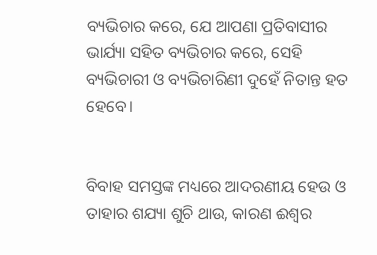ବ୍ୟଭିଚାର କରେ, ଯେ ଆପଣା ପ୍ରତିବାସୀର ଭାର୍ଯ୍ୟା ସହିତ ବ୍ୟଭିଚାର କରେ, ସେହି ବ୍ୟଭିଚାରୀ ଓ ବ୍ୟଭିଚାରିଣୀ ଦୁହେଁ ନିତାନ୍ତ ହତ ହେବେ।


ବିବାହ ସମସ୍ତଙ୍କ ମଧ୍ୟରେ ଆଦରଣୀୟ ହେଉ ଓ ତାହାର ଶଯ୍ୟା ଶୁଚି ଥାଉ, କାରଣ ଈଶ୍ବର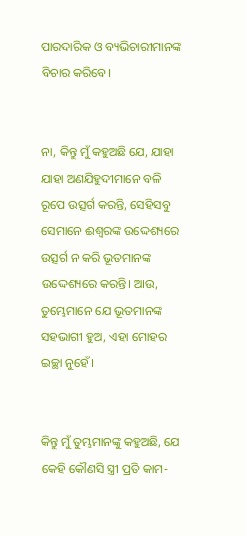ପାରଦାରିକ ଓ ବ୍ୟଭିଚାରୀମାନଙ୍କ ବିଚାର କରିବେ।


ନା, କିନ୍ତୁ ମୁଁ କହୁଅଛି ଯେ, ଯାହା ଯାହା ଅଣଯିହୁଦୀମାନେ ବଳି ରୂପେ ଉତ୍ସର୍ଗ କରନ୍ତି, ସେହିସବୁ ସେମାନେ ଈଶ୍ବରଙ୍କ ଉଦ୍ଦେଶ୍ୟରେ ଉତ୍ସର୍ଗ ନ କରି ଭୂତମାନଙ୍କ ଉଦ୍ଦେଶ୍ୟରେ କରନ୍ତି। ଆଉ, ତୁମ୍ଭେମାନେ ଯେ ଭୂତମାନଙ୍କ ସହଭାଗୀ ହୁଅ, ଏହା ମୋହର ଇଚ୍ଛା ନୁହେଁ।


କିନ୍ତୁ ମୁଁ ତୁମ୍ଭମାନଙ୍କୁ କହୁଅଛି, ଯେ କେହି କୌଣସି ସ୍ତ୍ରୀ ପ୍ରତି କାମ-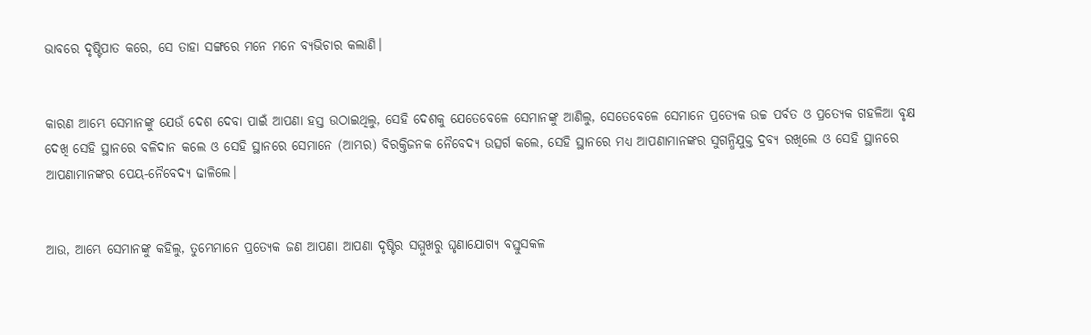ଭାବରେ ଦୃଷ୍ଟିପାତ କରେ, ସେ ତାହା ସଙ୍ଗରେ ମନେ ମନେ ବ୍ୟଭିଚାର କଲାଣି।


କାରଣ ଆମ୍ଭେ ସେମାନଙ୍କୁ ଯେଉଁ ଦେଶ ଦେବା ପାଇଁ ଆପଣା ହସ୍ତ ଉଠାଇଥିଲୁ, ସେହି ଦେଶକୁ ଯେତେବେଳେ ସେମାନଙ୍କୁ ଆଣିଲୁ, ସେତେବେଳେ ସେମାନେ ପ୍ରତ୍ୟେକ ଉଚ୍ଚ ପର୍ବତ ଓ ପ୍ରତ୍ୟେକ ଗହଳିଆ ବୃକ୍ଷ ଦେଖି ସେହି ସ୍ଥାନରେ ବଳିଦାନ କଲେ ଓ ସେହି ସ୍ଥାନରେ ସେମାନେ (ଆମ୍ଭର) ବିରକ୍ତିଜନକ ନୈବେଦ୍ୟ ଉତ୍ସର୍ଗ କଲେ, ସେହି ସ୍ଥାନରେ ମଧ୍ୟ ଆପଣାମାନଙ୍କର ସୁଗନ୍ଧିଯୁକ୍ତ ଦ୍ରବ୍ୟ ରଖିଲେ ଓ ସେହି ସ୍ଥାନରେ ଆପଣାମାନଙ୍କର ପେୟ-ନୈବେଦ୍ୟ ଢାଳିଲେ।


ଆଉ, ଆମ୍ଭେ ସେମାନଙ୍କୁ କହିଲୁ, ତୁମ୍ଭେମାନେ ପ୍ରତ୍ୟେକ ଜଣ ଆପଣା ଆପଣା ଦୃଷ୍ଟିର ସମ୍ମୁଖରୁ ଘୃଣାଯୋଗ୍ୟ ବସ୍ତୁସକଳ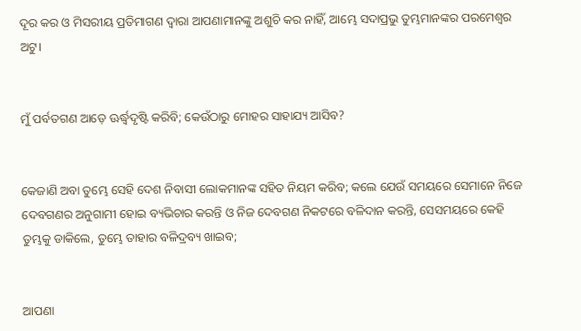ଦୂର କର ଓ ମିସରୀୟ ପ୍ରତିମାଗଣ ଦ୍ୱାରା ଆପଣାମାନଙ୍କୁ ଅଶୁଚି କର ନାହିଁ, ଆମ୍ଭେ ସଦାପ୍ରଭୁ ତୁମ୍ଭମାନଙ୍କର ପରମେଶ୍ୱର ଅଟୁ।


ମୁଁ ପର୍ବତଗଣ ଆଡ଼େ ଊର୍ଦ୍ଧ୍ୱଦୃଷ୍ଟି କରିବି; କେଉଁଠାରୁ ମୋହର ସାହାଯ୍ୟ ଆସିବ?


କେଜାଣି ଅବା ତୁମ୍ଭେ ସେହି ଦେଶ ନିବାସୀ ଲୋକମାନଙ୍କ ସହିତ ନିୟମ କରିବ; କଲେ ଯେଉଁ ସମୟରେ ସେମାନେ ନିଜେ ଦେବଗଣର ଅନୁଗାମୀ ହୋଇ ବ୍ୟଭିଚାର କରନ୍ତି ଓ ନିଜ ଦେବଗଣ ନିକଟରେ ବଳିଦାନ କରନ୍ତି, ସେସମୟରେ କେହି ତୁମ୍ଭକୁ ଡାକିଲେ, ତୁମ୍ଭେ ତାହାର ବଳିଦ୍ରବ୍ୟ ଖାଇବ;


ଆପଣା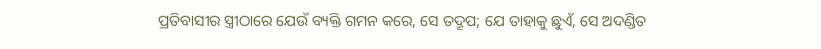ପ୍ରତିବାସୀର ସ୍ତ୍ରୀଠାରେ ଯେଉଁ ବ୍ୟକ୍ତି ଗମନ କରେ, ସେ ତଦ୍ରୂପ; ଯେ ତାହାକୁ ଛୁଏଁ, ସେ ଅଦଣ୍ଡିତ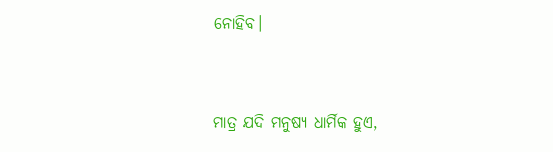ନୋହିବ।


ମାତ୍ର ଯଦି ମନୁଷ୍ୟ ଧାର୍ମିକ ହୁଏ,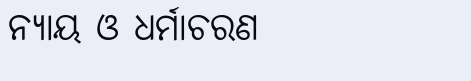ନ୍ୟାୟ ଓ ଧର୍ମାଚରଣ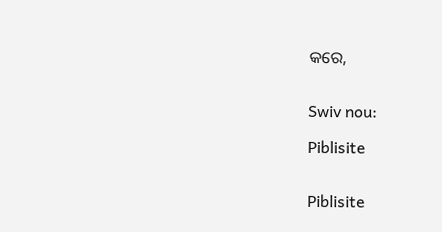କରେ,


Swiv nou:

Piblisite


Piblisite